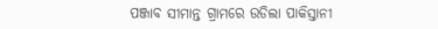ପଞ୍ଜାବ ସୀମାନ୍ତ ଗ୍ରାମରେ ଉଡିଲା ପାକିସ୍ତାନୀ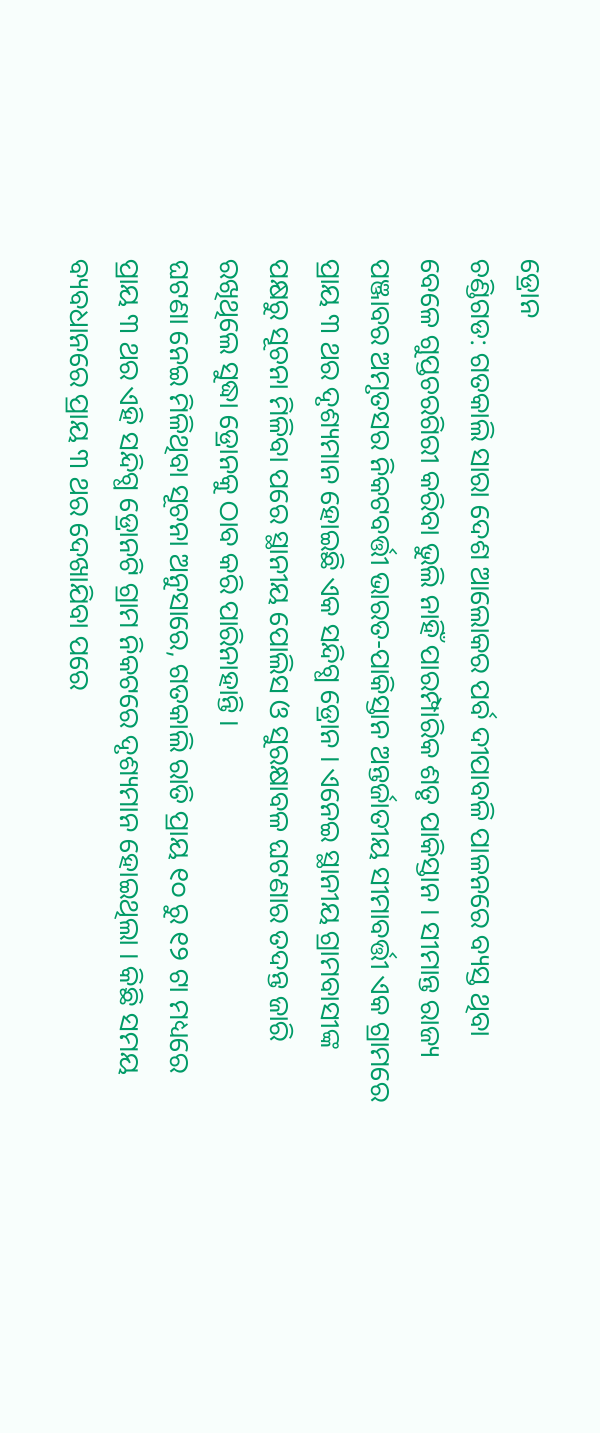ଡ୍ରୋନ
ଚଣ୍ଡିଗଡ: ଗତକାଲି ସାରା ଦେଶ ଆଲୋକର ପର୍ବ ଦୀପାବଳି ପାଳନରେ ବ୍ୟସ୍ତ ଥିବା ବେଳେ ଗୁପ୍ତଚରଗିରୀ କରିବା ଭୁଲି ନାହିଁ ପାରମ୍ପାରିକ ଶତୃ ପାକିସ୍ତାନ । ସୀମାନ୍ତ ରାଜ୍ୟ ପଞ୍ଜାବର ଅମୃତସର ନିକଟବର୍ତ୍ତୀ ଭାରତ-ପାକିସ୍ତାନ ଅନ୍ତର୍ଜାତୀୟ ସୀମାବର୍ତ୍ତୀ ଏକ ଗ୍ରାମରେ ପ୍ରାୟ ୩ ଥର ଦୃଶ୍ୟମାନ ହୋଇଛି ଏକ ସନ୍ଦିଗ୍ଧ ଡ୍ରୋନ । ଏନେଇ ସ୍ଥାନୀୟ ଗ୍ରାମବାସୀଙ୍କ ପକ୍ଷରୁ ସୂଚନା ମିଳିବା ପରେ ସ୍ଥାନୀୟ ପୋଲିସ ଓ ସୁରକ୍ଷାବଳ ଘଟଣାର ତଦନ୍ତ ଜାରି ରଖିଥିଲେ ସୁଦ୍ଧା ଡ୍ରୋନକୁ ଠାବ କରି ପାରିନାହାନ୍ତି ।
ଘଟଣା ନେଇ ମିଳିଥିବା ସୂଚନା ଅନୁସାରେ, ଗତକାଲି ରାତି ପ୍ରାୟ ୧୦ ରୁ ୧୨ ଟା ମଧ୍ୟରେ ପ୍ରାୟ ୩ ଥର ଏହି ସନ୍ଦିଗ୍ଧ ଡ୍ରୋନଟି ଗ୍ରାମ ନିକଟରେ ଦୃଶ୍ୟମାନ ହୋଇଥିଲା । କିଛି ସମୟ ବ୍ୟବଧାନରେ ପ୍ରାୟ ୩ ଥର ଦେଖାଯିବା ପରେ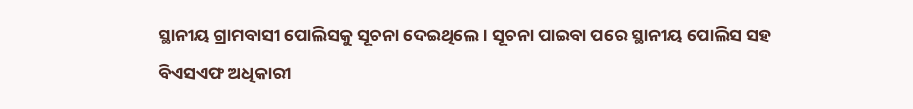ସ୍ଥାନୀୟ ଗ୍ରାମବାସୀ ପୋଲିସକୁ ସୂଚନା ଦେଇଥିଲେ । ସୂଚନା ପାଇବା ପରେ ସ୍ଥାନୀୟ ପୋଲିସ ସହ ବିଏସଏଫ ଅଧିକାରୀ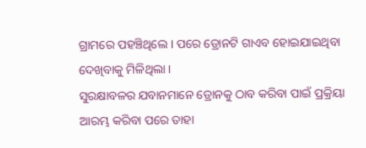ଗ୍ରାମରେ ପହଞ୍ଚିଥିଲେ । ପରେ ଡ୍ରୋନଟି ଗାଏବ ହୋଇଯାଇଥିବା ଦେଖିବାକୁ ମିଳିଥିଲା ।
ସୁରକ୍ଷାବଳର ଯବାନମାନେ ଡ୍ରୋନକୁ ଠାବ କରିବା ପାଇଁ ପ୍ରକ୍ରିୟା ଆରମ୍ଭ କରିବା ପରେ ତାହା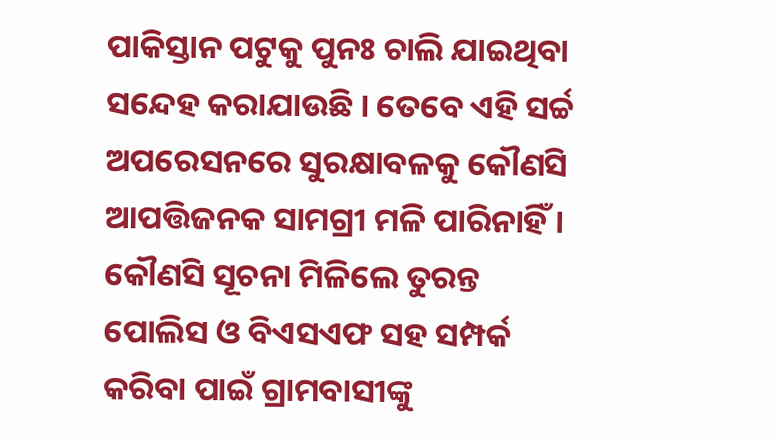ପାକିସ୍ତାନ ପଟୁକୁ ପୁନଃ ଚାଲି ଯାଇଥିବା ସନ୍ଦେହ କରାଯାଉଛି । ତେବେ ଏହି ସର୍ଚ୍ଚ ଅପରେସନରେ ସୁରକ୍ଷାବଳକୁ କୌଣସି ଆପତ୍ତିଜନକ ସାମଗ୍ରୀ ମଳି ପାରିନାହିଁ । କୌଣସି ସୂଚନା ମିଳିଲେ ତୁରନ୍ତ ପୋଲିସ ଓ ବିଏସଏଫ ସହ ସମ୍ପର୍କ କରିବା ପାଇଁ ଗ୍ରାମବାସୀଙ୍କୁ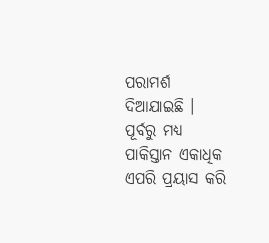ପରାମର୍ଶ ଦିଆଯାଇଛି ।
ପୂର୍ବରୁ ମଧ୍ୟ ପାକିସ୍ତାନ ଏକାଧିକ ଏପରି ପ୍ରୟାସ କରି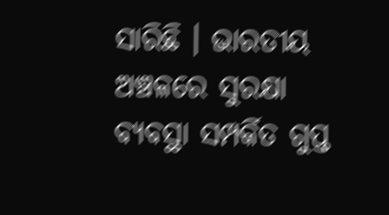ସାରିଛି । ଭାରତୀୟ ଅଞ୍ଚଳରେ ସୁରକ୍ଷା ବ୍ୟବସ୍ଥା ସମ୍ପର୍କିତ ଗୁପ୍ତ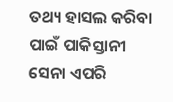ତଥ୍ୟ ହାସଲ କରିବା ପାଇଁ ପାକିସ୍ତାନୀ ସେନା ଏପରି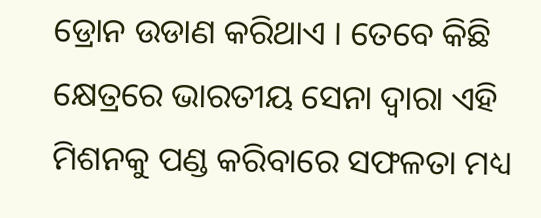ଡ୍ରୋନ ଉଡାଣ କରିଥାଏ । ତେବେ କିଛି କ୍ଷେତ୍ରରେ ଭାରତୀୟ ସେନା ଦ୍ବାରା ଏହି ମିଶନକୁ ପଣ୍ଡ କରିବାରେ ସଫଳତା ମଧ୍ୟ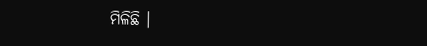ମିଳିଛି ।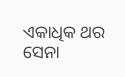ଏକାଧିକ ଥର ସେନା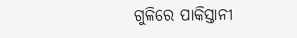ଗୁଳିରେ ପାକିସ୍ତାନୀ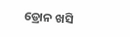ଡ୍ରୋନ ଖସି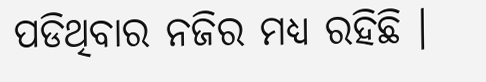ପଡିଥିବାର ନଜିର ମଧ୍ୟ ରହିଛି ।